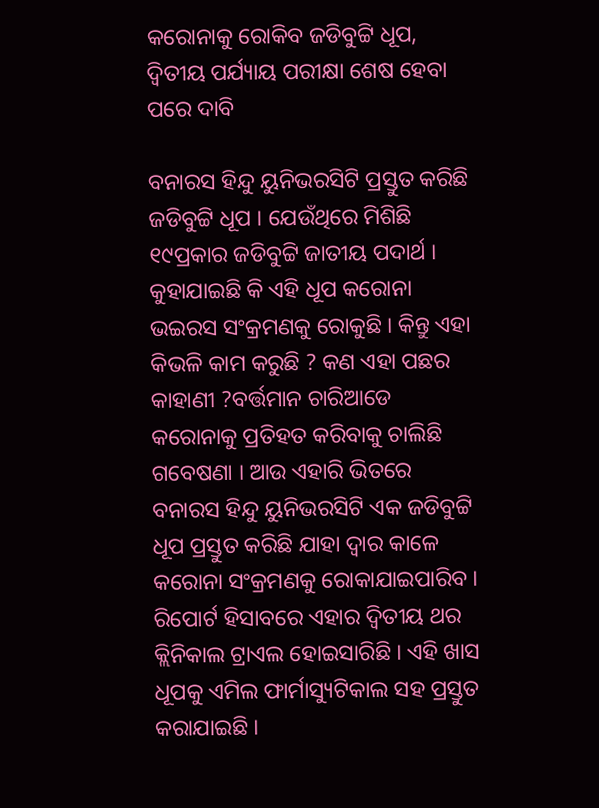କରୋନାକୁ ରୋକିବ ଜଡିବୁଟ୍ଟି ଧୂପ, ଦ୍ୱିତୀୟ ପର୍ଯ୍ୟାୟ ପରୀକ୍ଷା ଶେଷ ହେବା ପରେ ଦାବି

ବନାରସ ହିନ୍ଦୁ ୟୁନିଭରସିଟି ପ୍ରସ୍ତୁତ କରିଛି ଜଡିବୁଟ୍ଟି ଧୂପ । ଯେଉଁଥିରେ ମିଶିଛି ୧୯ପ୍ରକାର ଜଡିବୁଟ୍ଟି ଜାତୀୟ ପଦାର୍ଥ । କୁହାଯାଇଛି କି ଏହି ଧୂପ କରୋନା ଭଇରସ ସଂକ୍ରମଣକୁ ରୋକୁଛି । କିନ୍ତୁ ଏହା କିଭଳି କାମ କରୁଛି ? କଣ ଏହା ପଛର କାହାଣୀ ?ବର୍ତ୍ତମାନ ଚାରିଆଡେ କରୋନାକୁ ପ୍ରତିହତ କରିବାକୁ ଚାଲିଛି ଗବେଷଣା । ଆଉ ଏହାରି ଭିତରେ ବନାରସ ହିନ୍ଦୁ ୟୁନିଭରସିଟି ଏକ ଜଡିବୁଟ୍ଟି ଧୂପ ପ୍ରସ୍ତୁତ କରିଛି ଯାହା ଦ୍ୱାର କାଳେ କରୋନା ସଂକ୍ରମଣକୁ ରୋକାଯାଇପାରିବ । ରିପୋର୍ଟ ହିସାବରେ ଏହାର ଦ୍ୱିତୀୟ ଥର କ୍ଲିନିକାଲ ଟ୍ରାଏଲ ହୋଇସାରିଛି । ଏହି ଖାସ ଧୂପକୁ ଏମିଲ ଫାର୍ମାସ୍ୟୁଟିକାଲ ସହ ପ୍ରସ୍ତୁତ କରାଯାଇଛି ।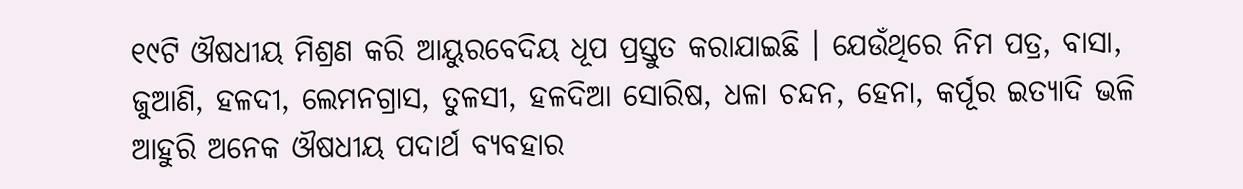୧୯ଟି ଔଷଧୀୟ ମିଶ୍ରଣ କରି ଆୟୁରବେଦିୟ ଧୂପ ପ୍ରସ୍ତୁତ କରାଯାଇଛି । ଯେଉଁଥିରେ ନିମ ପତ୍ର, ବାସା, ଜୁଆଣି, ହଳଦୀ, ଲେମନଗ୍ରାସ, ତୁଳସୀ, ହଳଦିଆ ସୋରିଷ, ଧଳା ଚନ୍ଦନ, ହେନା, କର୍ପୂର ଇତ୍ୟାଦି ଭଳି ଆହୁରି ଅନେକ ଔଷଧୀୟ ପଦାର୍ଥ ବ୍ୟବହାର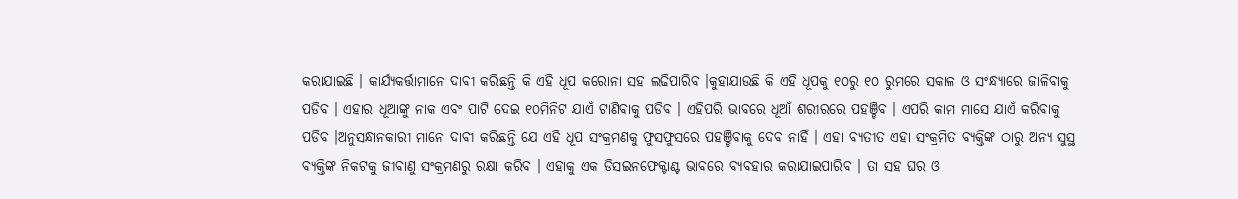କରାଯାଇଛି । କାର୍ଯ୍ୟକର୍ତ୍ତାମାନେ ଦାବୀ କରିଛନ୍ତି କି ଏହି ଧୂପ କରୋନା ସହ ଲଢିପାରିବ ।କୁହାଯାଉଛି କି ଏହି ଧୂପକୁ ୧୦ରୁ ୧୦ ରୁମରେ ସକାଳ ଓ ସଂନ୍ଧ୍ୟାରେ ଜାଳିବାକୁ ପଡିବ । ଏହାର ଧୂଆଙ୍କୁ ନାକ ଏବଂ ପାଟି ଦେଇ ୧୦ମିନିଟ ଯାଏଁ ଟାଣିବାକୁ ପଡିବ । ଏହିପରି ଭାବରେ ଧୂଆଁ ଶରୀରରେ ପହଞ୍ଚିବ । ଏପରି କାମ ମାସେ ଯାଏଁ କରିବାକୁ ପଡିବ ।ଅନୁସନ୍ଧାନକାରୀ ମାନେ ଦାବୀ କରିଛନ୍ତି ଯେ ଏହି ଧୂପ ସଂକ୍ରମଣକୁ ଫୁସଫୁସରେ ପହଞ୍ଚିବାକୁ ଦେବ ନାହିଁ । ଏହା ବ୍ୟତୀତ ଏହା ସଂକ୍ରମିତ ବ୍ୟକ୍ତିଙ୍କ ଠାରୁ ଅନ୍ୟ ସୁସ୍ଥ ବ୍ୟକ୍ତିଙ୍କ ନିକଟକୁ ଜୀବାଣୁ ସଂକ୍ରମଣରୁ ରକ୍ଷା କରିବ । ଏହାକୁ ଏକ ଡିସଇନଫେକ୍ଟାଣ୍ଟ ଭାବରେ ବ୍ୟବହାର କରାଯାଇପାରିବ । ତା ସହ ଘର ଓ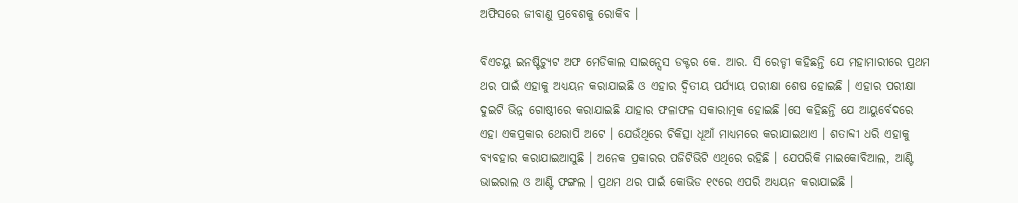ଅଫିସରେ ଜୀବାଣୁ ପ୍ରବେଶକୁ ରୋକିବ ।

ବିଏଚୟୁ ଇନଷ୍ଟିଚ୍ୟୁଟ ଅଫ ମେଡିକାଲ ସାଇନ୍ସେସ ଡକ୍ଟର କେ. ଆର. ସି ରେଡ୍ଡୀ କହିଛନ୍ତି ଯେ ମହାମାରୀରେ ପ୍ରଥମ ଥର ପାଇଁ ଏହାକୁ ଅଧ୍ୟୟନ କରାଯାଇଛି ଓ ଏହାର ଦ୍ୱିତୀୟ ପର୍ଯ୍ୟାୟ ପରୀକ୍ଷା ଶେଷ ହୋଇଛି । ଏହାର ପରୀକ୍ଷା ଦୁଇଟି ଭିନ୍ନ ଗୋଷ୍ଠୀରେ କରାଯାଇଛି ଯାହାର ଫଳାଫଳ ସକାରାତ୍ମକ ହୋଇଛି ।ସେ କହିଛନ୍ତି ଯେ ଆୟୁର୍ବେଦରେ ଏହା ଏକପ୍ରକାର ଥେରାପି ଅଟେ । ଯେଉଁଥିରେ ଚିକିତ୍ସା ଧୂଆଁ ମାଧ୍ୟମରେ କରାଯାଇଥାଏ । ଶତାବ୍ଦୀ ଧରି ଏହାକୁ ବ୍ୟବହାର କରାଯାଇଆସୁଛି । ଅନେକ ପ୍ରକାରର ପଜିଟିଭିଟି ଏଥିରେ ରହିଛି । ଯେପରିକି ମାଇକୋବିଆଲ, ଆଣ୍ଟି ଭାଇରାଲ ଓ ଆଣ୍ଟି ଫଙ୍ଗଲ । ପ୍ରଥମ ଥର ପାଇଁ କୋଭିଡ ୧୯ରେ ଏପରି ଅଧ୍ୟୟନ କରାଯାଇଛି ।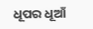ଧୂପର ଧୂଆଁ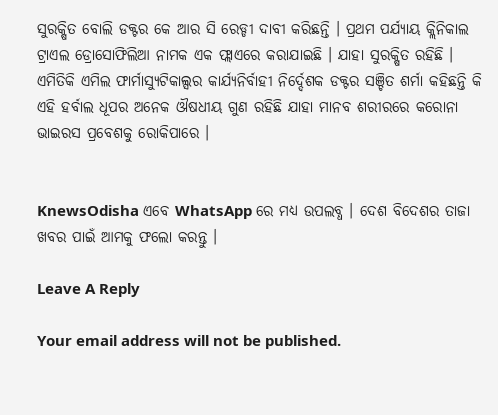ସୁରକ୍ଷିତ ବୋଲି ଡକ୍ଟର କେ ଆର ସି ରେଡ୍ଡୀ ଦାବୀ କରିଛନ୍ତି । ପ୍ରଥମ ପର୍ଯ୍ୟାୟ କ୍ଲିନିକାଲ ଟ୍ରାଏଲ ଡ୍ରୋସୋଫିଲିଆ ନାମକ ଏକ ଫ୍ଲାଏରେ କରାଯାଇଛି । ଯାହା ସୁରକ୍ଷିତ ରହିଛି । ଏମିତିକି ଏମିଲ ଫାର୍ମାସ୍ୟୁଟିକାଲ୍ସର କାର୍ଯ୍ୟନିର୍ବାହୀ ନିର୍ଦ୍ଦେଶକ ଡକ୍ଟର ସଞ୍ଚିତ ଶର୍ମା କହିଛନ୍ତି କି ଏହି ହର୍ବାଲ ଧୂପର ଅନେକ ଔଷଧୀୟ ଗୁଣ ରହିଛି ଯାହା ମାନବ ଶରୀରରେ କରୋନା ଭାଇରସ ପ୍ରବେଶକୁ ରୋକିପାରେ ।


KnewsOdisha ଏବେ WhatsApp ରେ ମଧ୍ୟ ଉପଲବ୍ଧ । ଦେଶ ବିଦେଶର ତାଜା ଖବର ପାଇଁ ଆମକୁ ଫଲୋ କରନ୍ତୁ ।

Leave A Reply

Your email address will not be published.